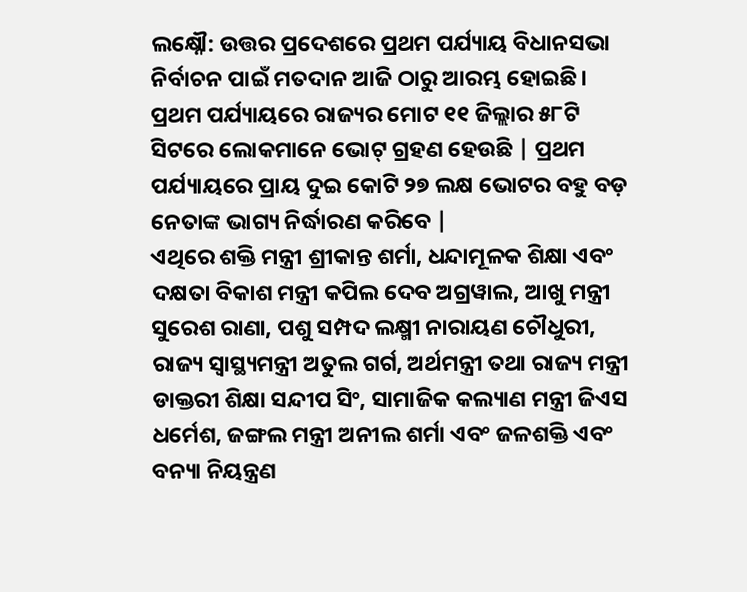ଲକ୍ଷ୍ନୌ: ଉତ୍ତର ପ୍ରଦେଶରେ ପ୍ରଥମ ପର୍ଯ୍ୟାୟ ବିଧାନସଭା ନିର୍ବାଚନ ପାଇଁ ମତଦାନ ଆଜି ଠାରୁ ଆରମ୍ଭ ହୋଇଛି। ପ୍ରଥମ ପର୍ଯ୍ୟାୟରେ ରାଜ୍ୟର ମୋଟ ୧୧ ଜିଲ୍ଲାର ୫୮ଟି ସିଟରେ ଲୋକମାନେ ଭୋଟ୍ ଗ୍ରହଣ ହେଉଛି | ପ୍ରଥମ ପର୍ଯ୍ୟାୟରେ ପ୍ରାୟ ଦୁଇ କୋଟି ୨୭ ଲକ୍ଷ ଭୋଟର ବହୁ ବଡ଼ ନେତାଙ୍କ ଭାଗ୍ୟ ନିର୍ଦ୍ଧାରଣ କରିବେ |
ଏଥିରେ ଶକ୍ତି ମନ୍ତ୍ରୀ ଶ୍ରୀକାନ୍ତ ଶର୍ମା, ଧନ୍ଦାମୂଳକ ଶିକ୍ଷା ଏବଂ ଦକ୍ଷତା ବିକାଶ ମନ୍ତ୍ରୀ କପିଲ ଦେବ ଅଗ୍ରୱାଲ, ଆଖୁ ମନ୍ତ୍ରୀ ସୁରେଶ ରାଣା, ପଶୁ ସମ୍ପଦ ଲକ୍ଷ୍ମୀ ନାରାୟଣ ଚୌଧୁରୀ, ରାଜ୍ୟ ସ୍ୱାସ୍ଥ୍ୟମନ୍ତ୍ରୀ ଅତୁଲ ଗର୍ଗ, ଅର୍ଥମନ୍ତ୍ରୀ ତଥା ରାଜ୍ୟ ମନ୍ତ୍ରୀ ଡାକ୍ତରୀ ଶିକ୍ଷା ସନ୍ଦୀପ ସିଂ, ସାମାଜିକ କଲ୍ୟାଣ ମନ୍ତ୍ରୀ ଜିଏସ ଧର୍ମେଶ, ଜଙ୍ଗଲ ମନ୍ତ୍ରୀ ଅନୀଲ ଶର୍ମା ଏବଂ ଜଳଶକ୍ତି ଏବଂ ବନ୍ୟା ନିୟନ୍ତ୍ରଣ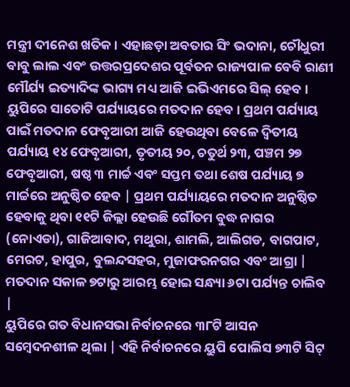ମନ୍ତ୍ରୀ ଦୀନେଶ ଖତିକ। ଏହାଛଡ଼ା ଅବତାର ସିଂ ଭଦାନା, ଚୌଧୁରୀ ବାବୁ ଲାଲ ଏବଂ ଉତ୍ତରପ୍ରଦେଶର ପୂର୍ବତନ ରାଜ୍ୟପାଳ ବେବି ରାଣୀ ମୌର୍ଯ୍ୟ ଇତ୍ୟାଦିଙ୍କ ଭାଗ୍ୟ ମଧ୍ୟ ଆଜି ଇଭିଏମରେ ସିଲ୍ ହେବ।
ୟୁପିରେ ସାତୋଟି ପର୍ଯ୍ୟାୟରେ ମତଦାନ ହେବ। ପ୍ରଥମ ପର୍ଯ୍ୟାୟ ପାଇଁ ମତଦାନ ଫେବୃଆରୀ ଆଜି ହେଉଥିବା ବେଳେ ଦ୍ୱିତୀୟ ପର୍ଯ୍ୟାୟ ୧୪ ଫେବୃଆରୀ, ତୃତୀୟ ୨୦, ଚତୁର୍ଥ ୨୩, ପଞ୍ଚମ ୨୭ ଫେବୃଆରୀ, ଷଷ୍ଠ ୩ ମାର୍ଚ୍ଚ ଏବଂ ସପ୍ତମ ତଥା ଶେଷ ପର୍ଯ୍ୟାୟ ୭ ମାର୍ଚ୍ଚରେ ଅନୁଷ୍ଠିତ ହେବ | ପ୍ରଥମ ପର୍ଯ୍ୟାୟରେ ମତଦାନ ଅନୁଷ୍ଠିତ ହେବାକୁ ଥିବା ୧୧ଟି ଜିଲ୍ଲା ହେଉଛି ଗୌତମ ବୁଦ୍ଧ ନାଗର (ନୋଏଡା), ଗାଜିଆବାଦ, ମଥୁରା, ଶାମଲି, ଆଲିଗଡ, ବାଗପାଟ, ମେରଟ, ହାପୁର, ବୁଲନ୍ଦସହର, ମୁଜାଫରନଗର ଏବଂ ଆଗ୍ରା | ମତଦାନ ସକାଳ ୭ଟାରୁ ଆରମ୍ଭ ହୋଇ ସନ୍ଧ୍ୟା ୬ଟା ପର୍ଯ୍ୟନ୍ତ ଚାଲିବ |
ୟୁପିରେ ଗତ ବିଧାନସଭା ନିର୍ବାଚନରେ ୩୮ଟି ଆସନ ସମ୍ବେଦନଶୀଳ ଥିଲା | ଏହି ନିର୍ବାଚନରେ ୟୁପି ପୋଲିସ ୭୩ଟି ସିଟ୍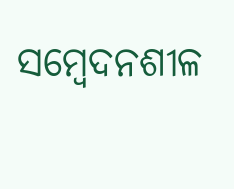ସମ୍ବେଦନଶୀଳ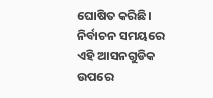ଘୋଷିତ କରିଛି। ନିର୍ବାଚନ ସମୟରେ ଏହି ଆସନଗୁଡିକ ଉପରେ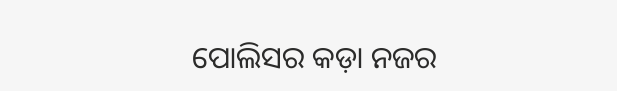ପୋଲିସର କଡ଼ା ନଜର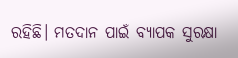ରହିଛି। ମତଦାନ ପାଇଁ ବ୍ୟାପକ ସୁରକ୍ଷା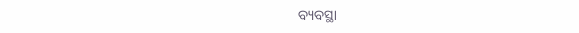ବ୍ୟବସ୍ଥା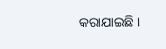କରାଯାଇଛି ।